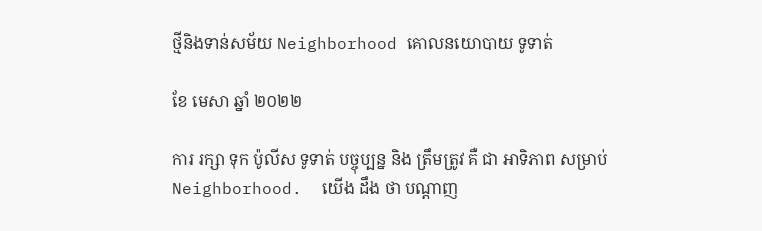ថ្មីនិងទាន់សម័យ Neighborhood គោលនយោបាយ ទូទាត់

ខែ មេសា ឆ្នាំ ២០២២

ការ រក្សា ទុក ប៉ូលីស ទូទាត់ បច្ចុប្បន្ន និង ត្រឹមត្រូវ គឺ ជា អាទិភាព សម្រាប់ Neighborhood.  យើង ដឹង ថា បណ្តាញ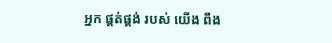អ្នក ផ្គត់ផ្គង់ របស់ យើង ពឹង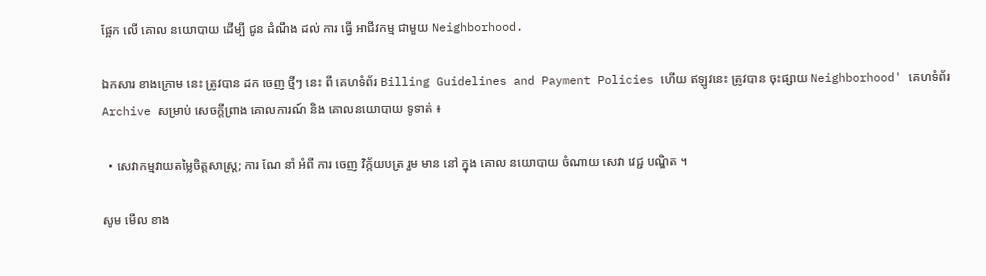ផ្អែក លើ គោល នយោបាយ ដើម្បី ជូន ដំណឹង ដល់ ការ ធ្វើ អាជីវកម្ម ជាមួយ Neighborhood.

ឯកសារ ខាងក្រោម នេះ ត្រូវបាន ដក ចេញ ថ្មីៗ នេះ ពី គេហទំព័រ Billing Guidelines and Payment Policies ហើយ ឥឡូវនេះ ត្រូវបាន ចុះផ្សាយ Neighborhood' គេហទំព័រ Archive សម្រាប់ សេចក្តីព្រាង គោលការណ៍ និង គោលនយោបាយ ទូទាត់ ៖

  • សេវាកម្មវាយតម្លៃចិត្តសាស្រ្ត; ការ ណែ នាំ អំពី ការ ចេញ វិក្ក័យបត្រ រួម មាន នៅ ក្នុង គោល នយោបាយ ចំណាយ សេវា វេជ្ជ បណ្ឌិត ។

សូម មើល ខាង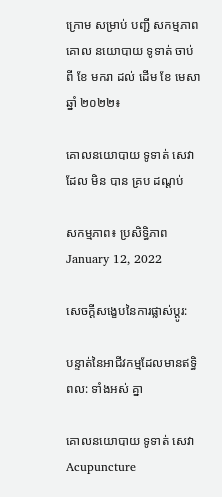ក្រោម សម្រាប់ បញ្ជី សកម្មភាព គោល នយោបាយ ទូទាត់ ចាប់ ពី ខែ មករា ដល់ ដើម ខែ មេសា ឆ្នាំ ២០២២៖

គោលនយោបាយ ទូទាត់ សេវា ដែល មិន បាន គ្រប ដណ្តប់

សកម្មភាព៖ ប្រសិទ្ធិភាព January 12, 2022

សេចក្តីសង្ខេបនៃការផ្លាស់ប្តូរ:

បន្ទាត់នៃអាជីវកម្មដែលមានឥទ្ធិពល: ទាំងអស់ គ្នា

គោលនយោបាយ ទូទាត់ សេវា Acupuncture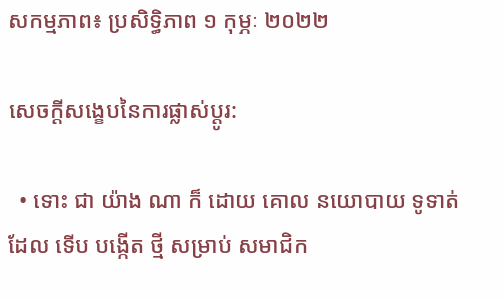សកម្មភាព៖ ប្រសិទ្ធិភាព ១ កុម្ភៈ ២០២២

សេចក្តីសង្ខេបនៃការផ្លាស់ប្តូរ:

  • ទោះ ជា យ៉ាង ណា ក៏ ដោយ គោល នយោបាយ ទូទាត់ ដែល ទើប បង្កើត ថ្មី សម្រាប់ សមាជិក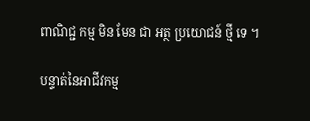ពាណិជ្ជ កម្ម មិន មែន ជា អត្ថ ប្រយោជន៍ ថ្មី ទេ ។

បន្ទាត់នៃអាជីវកម្ម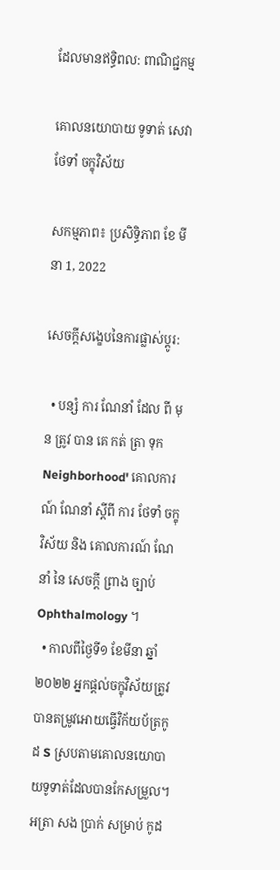ដែលមានឥទ្ធិពល: ពាណិជ្ជកម្ម

គោលនយោបាយ ទូទាត់ សេវា ថែទាំ ចក្ខុវិស័យ

សកម្មភាព៖ ប្រសិទ្ធិភាព ខែ មីនា 1, 2022

សេចក្តីសង្ខេបនៃការផ្លាស់ប្តូរ:

  • បន្សំ ការ ណែនាំ ដែល ពី មុន ត្រូវ បាន គេ កត់ ត្រា ទុក Neighborhood' គោលការណ៍ ណែនាំ ស្តីពី ការ ថែទាំ ចក្ខុវិស័យ និង គោលការណ៍ ណែនាំ នៃ សេចក្តី ព្រាង ច្បាប់ Ophthalmology ។
  • កាលពីថ្ងៃទី១ ខែមីនា ឆ្នាំ២០២២ អ្នកផ្តល់ចក្ខុវិស័យត្រូវបានតម្រូវអោយធ្វើវិក័យប័ត្រកូដ S ស្របតាមគោលនយោបាយទូទាត់ដែលបានកែសម្រួល។ អត្រា សង ប្រាក់ សម្រាប់ កូដ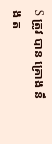S ត្រូវ បាន គ្រោង នឹង ត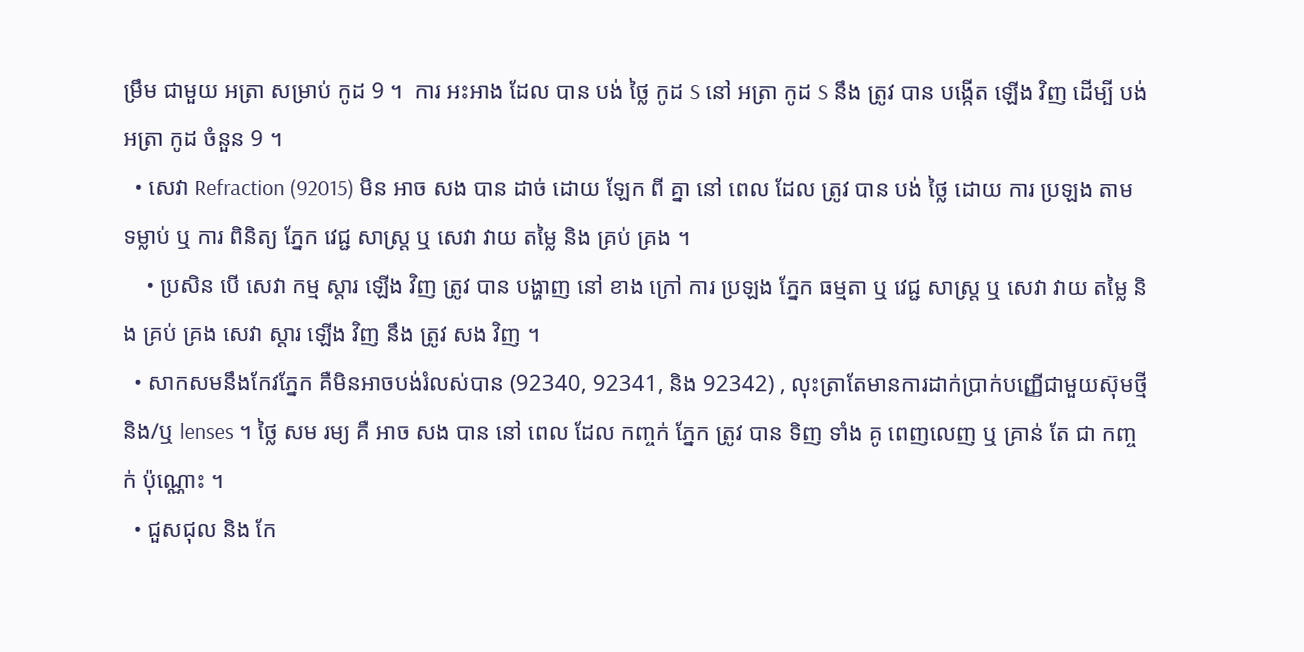ម្រឹម ជាមួយ អត្រា សម្រាប់ កូដ 9 ។  ការ អះអាង ដែល បាន បង់ ថ្លៃ កូដ S នៅ អត្រា កូដ S នឹង ត្រូវ បាន បង្កើត ឡើង វិញ ដើម្បី បង់ អត្រា កូដ ចំនួន 9 ។
  • សេវា Refraction (92015) មិន អាច សង បាន ដាច់ ដោយ ឡែក ពី គ្នា នៅ ពេល ដែល ត្រូវ បាន បង់ ថ្លៃ ដោយ ការ ប្រឡង តាម ទម្លាប់ ឬ ការ ពិនិត្យ ភ្នែក វេជ្ជ សាស្ត្រ ឬ សេវា វាយ តម្លៃ និង គ្រប់ គ្រង ។
    • ប្រសិន បើ សេវា កម្ម ស្តារ ឡើង វិញ ត្រូវ បាន បង្ហាញ នៅ ខាង ក្រៅ ការ ប្រឡង ភ្នែក ធម្មតា ឬ វេជ្ជ សាស្ត្រ ឬ សេវា វាយ តម្លៃ និង គ្រប់ គ្រង សេវា ស្តារ ឡើង វិញ នឹង ត្រូវ សង វិញ ។
  • សាកសមនឹងកែវភ្នែក គឺមិនអាចបង់រំលស់បាន (92340, 92341, និង 92342) , លុះត្រាតែមានការដាក់ប្រាក់បញ្ញើជាមួយស៊ុមថ្មីនិង/ឬ lenses ។ ថ្លៃ សម រម្យ គឺ អាច សង បាន នៅ ពេល ដែល កញ្ចក់ ភ្នែក ត្រូវ បាន ទិញ ទាំង គូ ពេញលេញ ឬ គ្រាន់ តែ ជា កញ្ចក់ ប៉ុណ្ណោះ ។
  • ជួសជុល និង កែ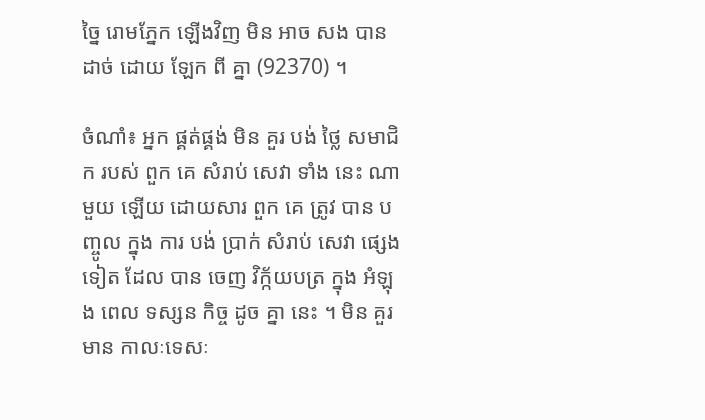ច្នៃ រោមភ្នែក ឡើងវិញ មិន អាច សង បាន ដាច់ ដោយ ឡែក ពី គ្នា (92370) ។

ចំណាំ៖ អ្នក ផ្គត់ផ្គង់ មិន គួរ បង់ ថ្លៃ សមាជិក របស់ ពួក គេ សំរាប់ សេវា ទាំង នេះ ណា មួយ ឡើយ ដោយសារ ពួក គេ ត្រូវ បាន បញ្ចូល ក្នុង ការ បង់ ប្រាក់ សំរាប់ សេវា ផ្សេង ទៀត ដែល បាន ចេញ វិក្ក័យបត្រ ក្នុង អំឡុង ពេល ទស្សន កិច្ច ដូច គ្នា នេះ ។ មិន គួរ មាន កាលៈទេសៈ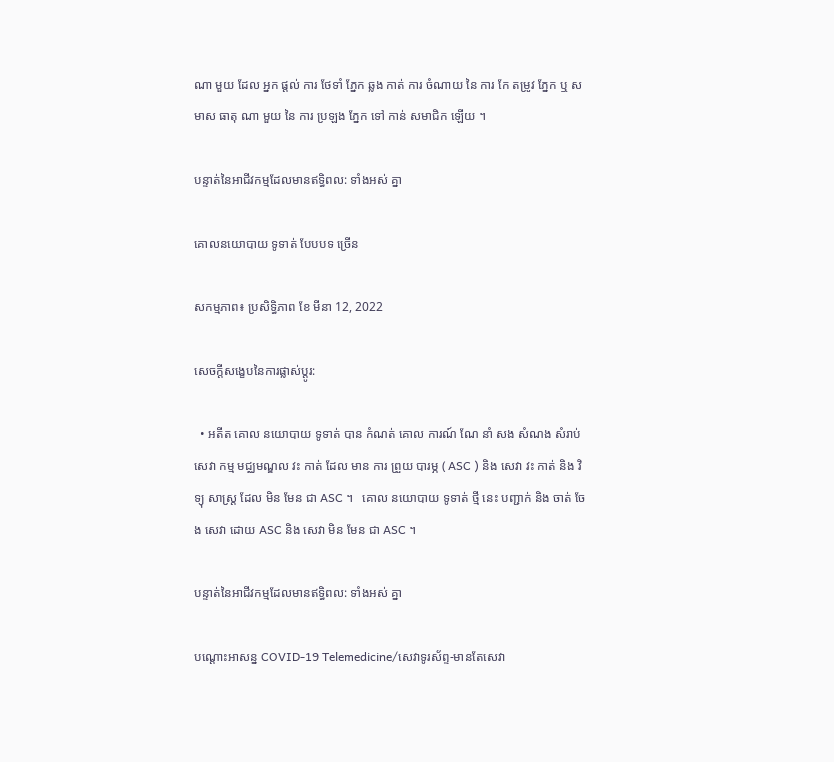ណា មួយ ដែល អ្នក ផ្តល់ ការ ថែទាំ ភ្នែក ឆ្លង កាត់ ការ ចំណាយ នៃ ការ កែ តម្រូវ ភ្នែក ឬ សមាស ធាតុ ណា មួយ នៃ ការ ប្រឡង ភ្នែក ទៅ កាន់ សមាជិក ឡើយ ។

បន្ទាត់នៃអាជីវកម្មដែលមានឥទ្ធិពល: ទាំងអស់ គ្នា

គោលនយោបាយ ទូទាត់ បែបបទ ច្រើន

សកម្មភាព៖ ប្រសិទ្ធិភាព ខែ មីនា 12, 2022

សេចក្តីសង្ខេបនៃការផ្លាស់ប្តូរ:

  • អតីត គោល នយោបាយ ទូទាត់ បាន កំណត់ គោល ការណ៍ ណែ នាំ សង សំណង សំរាប់ សេវា កម្ម មជ្ឈមណ្ឌល វះ កាត់ ដែល មាន ការ ព្រួយ បារម្ភ ( ASC ) និង សេវា វះ កាត់ និង វិទ្យុ សាស្ត្រ ដែល មិន មែន ជា ASC ។   គោល នយោបាយ ទូទាត់ ថ្មី នេះ បញ្ជាក់ និង ចាត់ ចែង សេវា ដោយ ASC និង សេវា មិន មែន ជា ASC ។

បន្ទាត់នៃអាជីវកម្មដែលមានឥទ្ធិពល: ទាំងអស់ គ្នា

បណ្តោះអាសន្ន COVID-19 Telemedicine/សេវាទូរស័ព្ទ-មានតែសេវា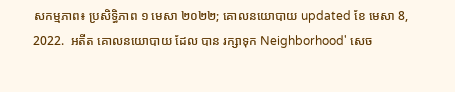សកម្មភាព៖ ប្រសិទ្ធិភាព ១ មេសា ២០២២; គោលនយោបាយ updated ខែ មេសា 8, 2022.  អតីត គោលនយោបាយ ដែល បាន រក្សាទុក Neighborhood' សេច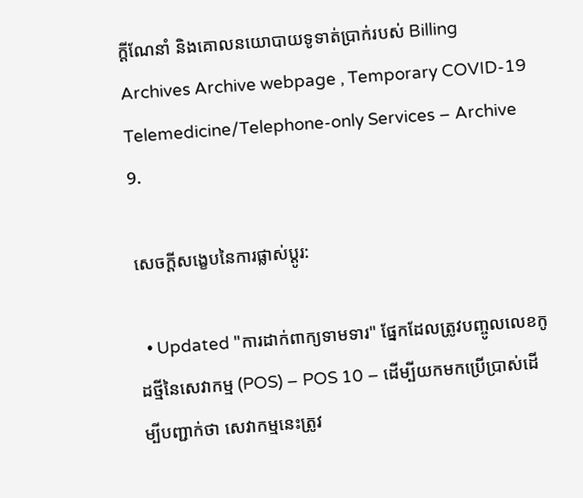ក្តីណែនាំ និងគោលនយោបាយទូទាត់ប្រាក់របស់ Billing Archives Archive webpage , Temporary COVID-19 Telemedicine/Telephone-only Services – Archive 9.

សេចក្តីសង្ខេបនៃការផ្លាស់ប្តូរ:

  • Updated "ការដាក់ពាក្យទាមទារ" ផ្នែកដែលត្រូវបញ្ចូលលេខកូដថ្មីនៃសេវាកម្ម (POS) – POS 10 – ដើម្បីយកមកប្រើប្រាស់ដើម្បីបញ្ជាក់ថា សេវាកម្មនេះត្រូវ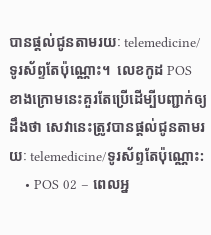បានផ្តល់ជូនតាមរយៈ telemedicine/ទូរស័ព្ទតែប៉ុណ្ណោះ។  លេខកូដ POS ខាងក្រោមនេះគួរតែប្រើដើម្បីបញ្ជាក់ឲ្យដឹងថា សេវានេះត្រូវបានផ្តល់ជូនតាមរយៈ telemedicine/ទូរស័ព្ទតែប៉ុណ្ណោះ:
    • POS 02 – ពេលអ្ន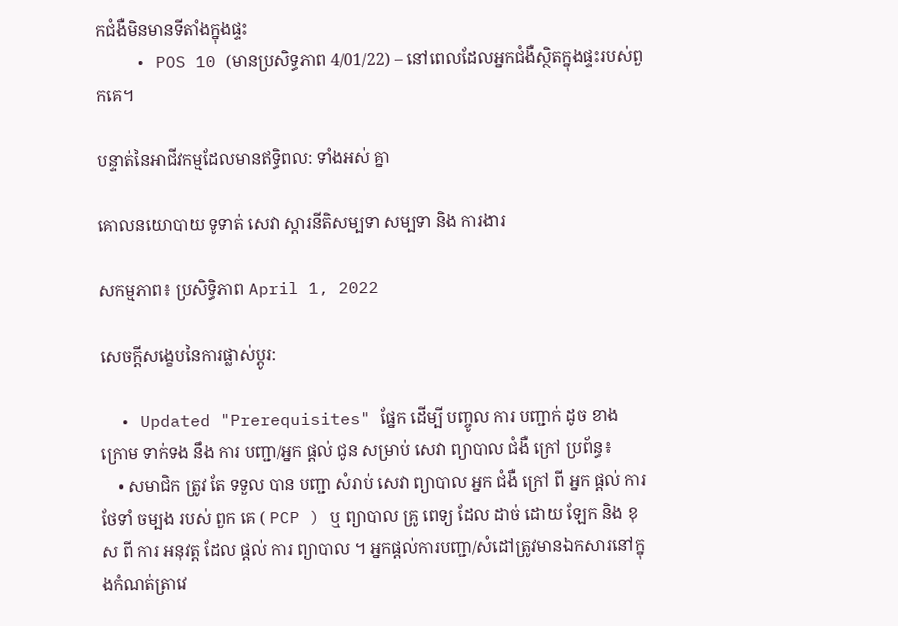កជំងឺមិនមានទីតាំងក្នុងផ្ទះ
    • POS 10 (មានប្រសិទ្ធភាព 4/01/22) – នៅពេលដែលអ្នកជំងឺស្ថិតក្នុងផ្ទះរបស់ពួកគេ។

បន្ទាត់នៃអាជីវកម្មដែលមានឥទ្ធិពល: ទាំងអស់ គ្នា

គោលនយោបាយ ទូទាត់ សេវា ស្តារនីតិសម្បទា សម្បទា និង ការងារ

សកម្មភាព៖ ប្រសិទ្ធិភាព April 1, 2022

សេចក្តីសង្ខេបនៃការផ្លាស់ប្តូរ:

  • Updated "Prerequisites" ផ្នែក ដើម្បី បញ្ចូល ការ បញ្ជាក់ ដូច ខាង ក្រោម ទាក់ទង នឹង ការ បញ្ជា/អ្នក ផ្តល់ ជូន សម្រាប់ សេវា ព្យាបាល ជំងឺ ក្រៅ ប្រព័ន្ធ៖
    • សមាជិក ត្រូវ តែ ទទួល បាន បញ្ជា សំរាប់ សេវា ព្យាបាល អ្នក ជំងឺ ក្រៅ ពី អ្នក ផ្តល់ ការ ថែទាំ ចម្បង របស់ ពួក គេ ( PCP ) ឬ ព្យាបាល គ្រូ ពេទ្យ ដែល ដាច់ ដោយ ឡែក និង ខុស ពី ការ អនុវត្ត ដែល ផ្តល់ ការ ព្យាបាល ។ អ្នកផ្តល់ការបញ្ជា/សំដៅត្រូវមានឯកសារនៅក្នុងកំណត់ត្រាវេ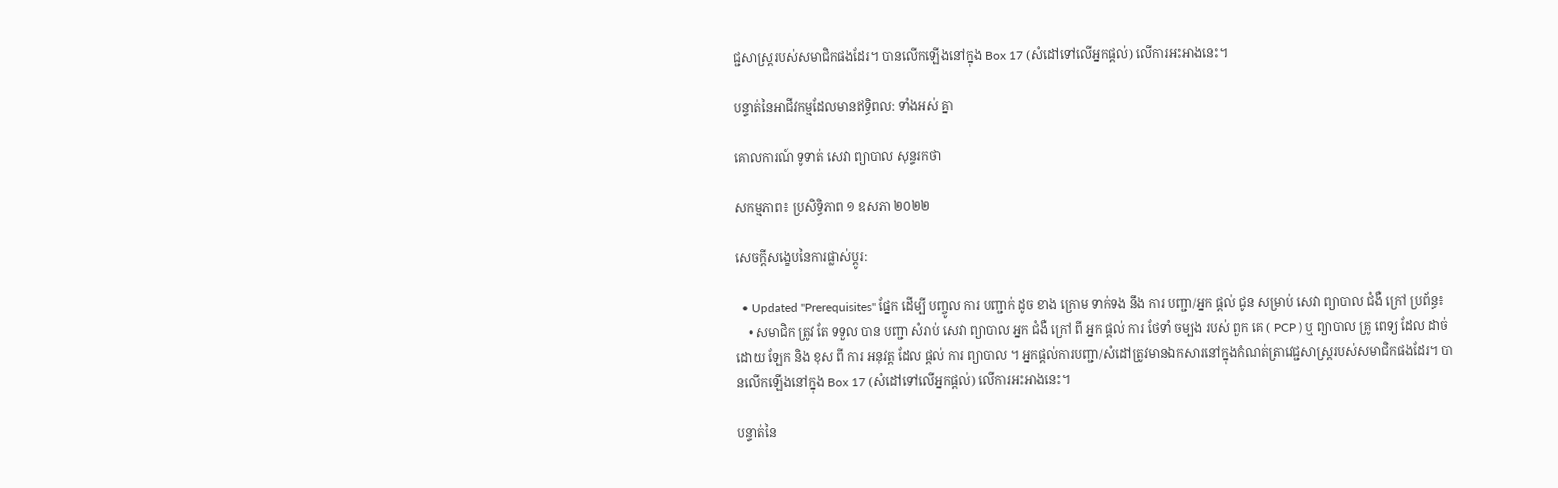ជ្ជសាស្រ្តរបស់សមាជិកផងដែរ។ បានលើកឡើងនៅក្នុង Box 17 (សំដៅទៅលើអ្នកផ្តល់) លើការអះអាងនេះ។

បន្ទាត់នៃអាជីវកម្មដែលមានឥទ្ធិពល: ទាំងអស់ គ្នា

គោលការណ៍ ទូទាត់ សេវា ព្យាបាល សុន្ទរកថា

សកម្មភាព៖ ប្រសិទ្ធិភាព ១ ឧសភា ២០២២

សេចក្តីសង្ខេបនៃការផ្លាស់ប្តូរ:

  • Updated "Prerequisites" ផ្នែក ដើម្បី បញ្ចូល ការ បញ្ជាក់ ដូច ខាង ក្រោម ទាក់ទង នឹង ការ បញ្ជា/អ្នក ផ្តល់ ជូន សម្រាប់ សេវា ព្យាបាល ជំងឺ ក្រៅ ប្រព័ន្ធ៖
    • សមាជិក ត្រូវ តែ ទទួល បាន បញ្ជា សំរាប់ សេវា ព្យាបាល អ្នក ជំងឺ ក្រៅ ពី អ្នក ផ្តល់ ការ ថែទាំ ចម្បង របស់ ពួក គេ ( PCP ) ឬ ព្យាបាល គ្រូ ពេទ្យ ដែល ដាច់ ដោយ ឡែក និង ខុស ពី ការ អនុវត្ត ដែល ផ្តល់ ការ ព្យាបាល ។ អ្នកផ្តល់ការបញ្ជា/សំដៅត្រូវមានឯកសារនៅក្នុងកំណត់ត្រាវេជ្ជសាស្រ្តរបស់សមាជិកផងដែរ។ បានលើកឡើងនៅក្នុង Box 17 (សំដៅទៅលើអ្នកផ្តល់) លើការអះអាងនេះ។

បន្ទាត់នៃ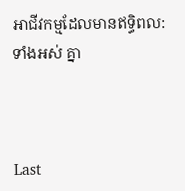អាជីវកម្មដែលមានឥទ្ធិពល: ទាំងអស់ គ្នា



Last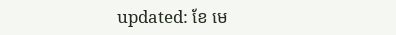updated: ខែ មេ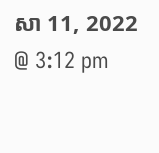សា 11, 2022 @ 3:12 pm